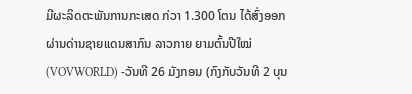ມີຜະລິດຕະພັນການກະເສດ ກ່ວາ 1.300 ໂຕນ ໄດ້ສົ່ງອອກຜ່ານດ່ານຊາຍແດນສາກົນ ລາວກາຍ ຍາມຕົ້ນປີໃໝ່
(VOVWORLD) -ວັນທີ 26 ມັງກອນ (ກົງກັບວັນທີ 2 ບຸນ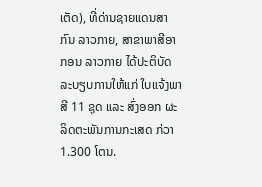ເຕັດ), ທີ່ດ່ານຊາຍແດນສາກົນ ລາວກາຍ, ສາຂາພາສີອາກອນ ລາວກາຍ ໄດ້ປະຕິບັດລະບຽບການໃຫ້ແກ່ ໃບແຈ້ງພາສີ 11 ຊຸດ ແລະ ສົ່ງອອກ ຜະລິດຕະພັນການກະເສດ ກ່ວາ 1.300 ໂຕນ.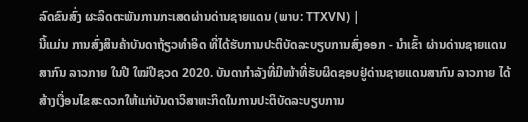ລົດຂົນສົ່ງ ຜະລິດຕະພັນການກະເສດຜ່ານດ່ານຊາຍແດນ (ພາບ: TTXVN) |
ນີ້ແມ່ນ ການສົ່ງສິນຄ້າບັນດາຖ້ຽວທຳອິດ ທີ່ໄດ້ຮັບການປະຕິບັດລະບຽບການສົ່ງອອກ - ນຳເຂົ້າ ຜ່ານດ່ານຊາຍແດນ ສາກົນ ລາວກາຍ ໃນປີ ໃໝ່ປີຊວດ 2020. ບັນດາກຳລັງທີ່ມີໜ້າທີ່ຮັບຜິດຊອບຢູ່ດ່ານຊາຍແດນສາກົນ ລາວກາຍ ໄດ້ສ້າງເງື່ອນໄຂສະດວກໃຫ້ແກ່ບັນດາວິສາຫະກິດໃນການປະຕິບັດລະບຽບການ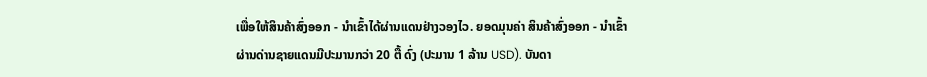ເພື່ອໃຫ້ສິນຄ້າສົ່ງອອກ - ນຳເຂົ້າໄດ້ຜ່ານແດນຢ່າງວອງໄວ. ຍອດມຸນຄ່າ ສິນຄ້າສົ່ງອອກ - ນຳເຂົ້າຜ່ານດ່ານຊາຍແດນມີປະມານກວ່າ 20 ຕື້ ດົ່ງ (ປະມານ 1 ລ້ານ USD). ບັນດາ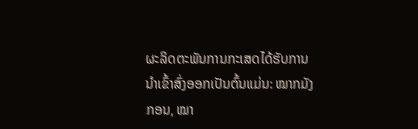ຜະລິດຕະພັນການກະເສດໄດ້ຮັບການນຳເຂົ້າສົ່ງອອກເປັນຕົ້ນແມ່ນ: ໝາກມັງກອນ, ໝາ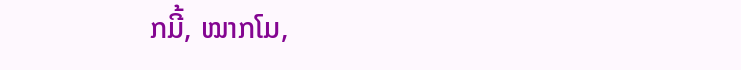ກມີ້, ໝາກໂມ,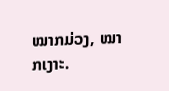ໝາກມ່ວງ, ໝາກເງາະ.